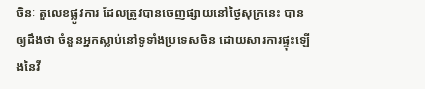ចិនៈ តួលេខផ្លូវការ ដែលត្រូវបានចេញផ្សាយនៅថ្ងៃសុក្រនេះ បានឲ្យដឹងថា ចំនួនអ្នកស្លាប់នៅទូទាំងប្រទេសចិន ដោយសារការផ្ទុះឡើងនៃវី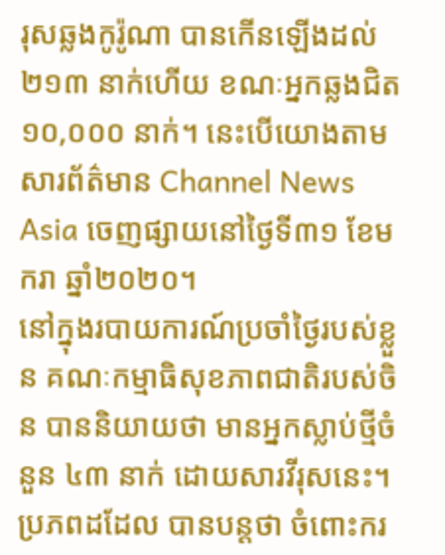រុសឆ្លងកូរ៉ូណា បានកើនឡើងដល់ ២១៣ នាក់ហើយ ខណៈអ្នកឆ្លងជិត ១០,០០០ នាក់។ នេះបើយោងតាមសារព័ត៌មាន Channel News Asia ចេញផ្សាយនៅថ្ងៃទី៣១ ខែមករា ឆ្នាំ២០២០។
នៅក្នុងរបាយការណ៍ប្រចាំថ្ងៃរបស់ខ្លួន គណៈកម្មាធិសុខភាពជាតិរបស់ចិន បាននិយាយថា មានអ្នកស្លាប់ថ្មីចំនួន ៤៣ នាក់ ដោយសារវីរុសនេះ។
ប្រភពដដែល បានបន្តថា ចំពោះករ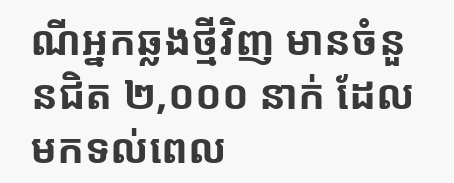ណីអ្នកឆ្លងថ្មីវិញ មានចំនួនជិត ២,០០០ នាក់ ដែលមកទល់ពេល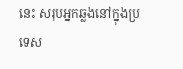នេះ សរុបអ្នកឆ្លងនៅក្នុងប្រទេស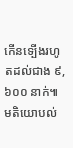កើនទ្បើងរហូតដល់ជាង ៩,៦០០ នាក់៕
មតិយោបល់